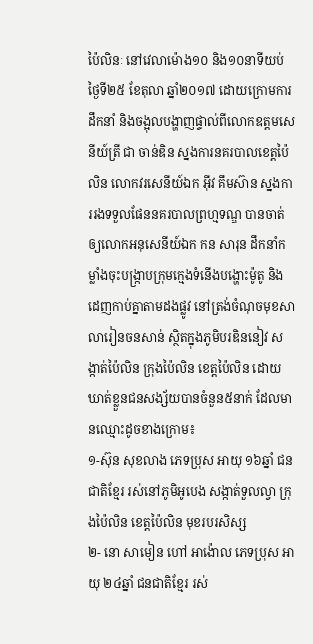ប៉ៃលិនៈ នៅវេលាម៉ោង១០ និង១០នាទីយប់ ថ្ងៃទី២៥ ខែតុលា ឆ្នាំ២០១៧ ដោយក្រោមការដឹកនាំ និងចង្អុលបង្ហាញផ្ទាល់ពីលោកឧត្ដមសេនីយ៍ត្រី ជា ចាន់ឌិន ស្នងការនគរបាលខេត្តប៉ៃលិន លោកវរសេនីយ៍ឯក អ៊ីវ គឹមស៊ាន ស្នងការរងទទួលផែននគរបាលព្រហ្មទណ្ឌ បានចាត់ឲ្យលោកអនុសេនីយ៍ឯក កន សារុន ដឹកនាំកម្លាំងចុះបង្រ្កាបក្រុមក្មេងទំនើងបង្ហោះម៉ូតូ និងដេញកាប់គ្នាតាមដងផ្លូវ នៅត្រង់ចំណុចមុខសាលារៀនចនសាន់ ស្ថិតក្នុងភូមិបរឌិននៀវ សង្កាត់ប៉ៃលិន ក្រុងប៉ៃលិន ខេត្ដប៉ៃលិន ដោយឃាត់ខ្លួនជនសង្ស័យបានចំនួន៥នាក់ ដែលមានឈ្មោះដូចខាងក្រោម៖
១-ស៊ុន សុខលាង ភេទប្រុស អាយុ ១៦ឆ្នាំ ជនជាតិខ្មែរ រស់នៅភូមិអូបេង សង្កាត់ទួលល្វា ក្រុងប៉ៃលិន ខេត្ដប៉ៃលិន មុខរបរសិស្ស
២- នោ សាមៀន ហៅ អាង៉ោល ភេទប្រុស អាយុ ២៤ឆ្នាំ ជនជាតិខ្មែរ រស់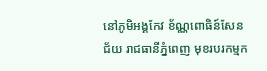នៅភូមិអង្គកែវ ខ័ណ្ណពោធិន៍សែនជ័យ រាជធានីភ្នំពេញ មុខរបរកម្មក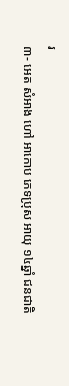រ
៣- អេត សំអាង ហៅ អាកោប ភេទប្រុស អាយុ ១៤ឆ្នាំ ជនជាតិ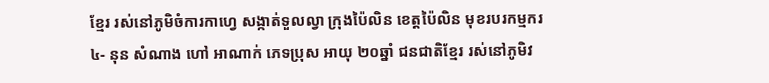ខ្មែរ រស់នៅភូមិចំការកាហ្វេ សង្កាត់ទួលល្វា ក្រុងប៉ៃលិន ខេត្ដប៉ៃលិន មុខរបរកម្មករ
៤- នុន សំណាង ហៅ អាណាក់ ភេទប្រុស អាយុ ២០ឆ្នាំ ជនជាតិខ្មែរ រស់នៅភូមិវ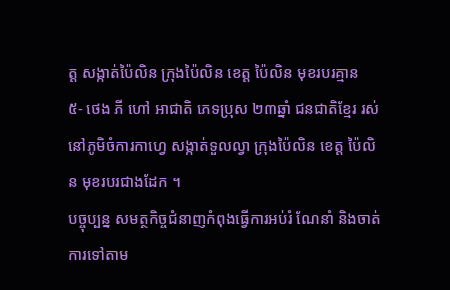ត្ដ សង្កាត់ប៉ៃលិន ក្រុងប៉ៃលិន ខេត្ដ ប៉ៃលិន មុខរបរគ្មាន
៥- ថេង ភី ហៅ អាជាតិ ភេទប្រុស ២៣ឆ្នាំ ជនជាតិខ្មែរ រស់នៅភូមិចំការកាហ្វេ សង្កាត់ទួលល្វា ក្រុងប៉ៃលិន ខេត្ដ ប៉ៃលិន មុខរបរជាងដែក ។
បច្ចុប្បន្ន សមត្ថកិច្ចជំនាញកំពុងធ្វើការអប់រំ ណែនាំ និងចាត់ការទៅតាម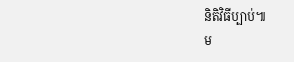និតិវិធីប្បាប់៕
ម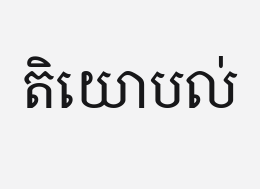តិយោបល់